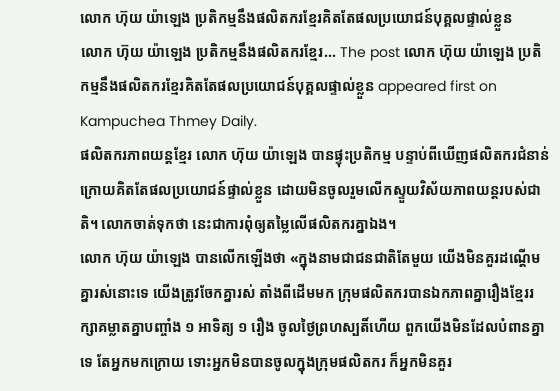លោក ហ៊ុយ យ៉ាឡេង ប្រតិកម្មនឹងផលិតករខ្មែរគិតតែផលប្រយោជន៍បុគ្គលផ្ទាល់ខ្លួន
លោក ហ៊ុយ យ៉ាឡេង ប្រតិកម្មនឹងផលិតករខ្មែរ... The post លោក ហ៊ុយ យ៉ាឡេង ប្រតិកម្មនឹងផលិតករខ្មែរគិតតែផលប្រយោជន៍បុគ្គលផ្ទាល់ខ្លួន appeared first on Kampuchea Thmey Daily.
ផលិតករភាពយន្តខ្មែរ លោក ហ៊ុយ យ៉ាឡេង បានផ្ទុះប្រតិកម្ម បន្ទាប់ពីឃើញផលិតករជំនាន់ក្រោយគិតតែផលប្រយោជន៍ផ្ទាល់ខ្លួន ដោយមិនចូលរួមលើកស្ទួយវិស័យភាពយន្តរបស់ជាតិ។ លោកចាត់ទុកថា នេះជាការពុំឲ្យតម្លៃលើផលិតករគ្នាឯង។
លោក ហ៊ុយ យ៉ាឡេង បានលើកឡើងថា «ក្នុងនាមជាជនជាតិតែមួយ យើងមិនគួរដណ្ដើមគ្នារស់នោះទេ យើងត្រូវចែកគ្នារស់ តាំងពីដើមមក ក្រុមផលិតករបានឯកភាពគ្នារឿងខ្មែររក្សាគម្លាតគ្នាបញ្ចាំង ១ អាទិត្យ ១ រឿង ចូលថ្ងៃព្រហស្បតិ៍ហើយ ពួកយើងមិនដែលបំពានគ្នាទេ តែអ្នកមកក្រោយ ទោះអ្នកមិនបានចូលក្នុងក្រុមផលិតករ ក៏អ្នកមិនគួរ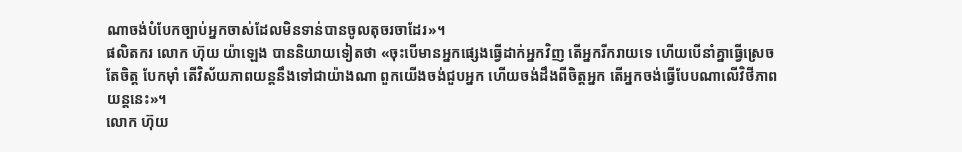ណាចង់បំបែកច្បាប់អ្នកចាស់ដែលមិនទាន់បានចូលតុចរចាដែរ»។
ផលិតករ លោក ហ៊ុយ យ៉ាឡេង បាននិយាយទៀតថា «ចុះបើមានអ្នកផ្សេងធ្វើដាក់អ្នកវិញ តើអ្នករីករាយទេ ហើយបើនាំគ្នាធ្វើស្រេចតែចិត្ត បែកម៉ាំ តើវិស័យភាពយន្តនឹងទៅជាយ៉ាងណា ពួកយើងចង់ជួបអ្នក ហើយចង់ដឹងពីចិត្តអ្នក តើអ្នកចង់ធ្វើបែបណាលើវិថីភាពយន្តនេះ»។
លោក ហ៊ុយ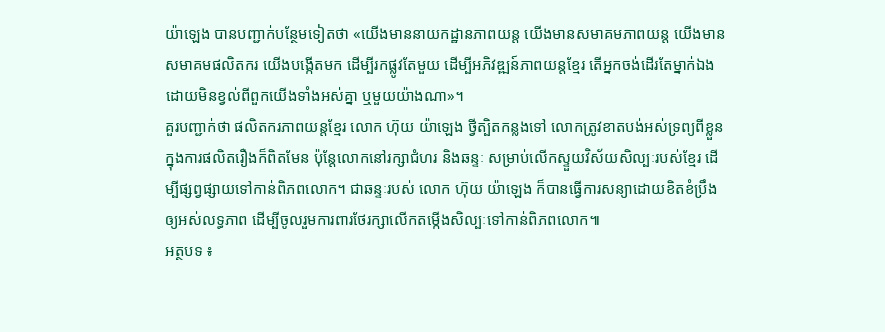យ៉ាឡេង បានបញ្ជាក់បន្ថែមទៀតថា «យើងមាននាយកដ្ឋានភាពយន្ត យើងមានសមាគមភាពយន្ត យើងមានសមាគមផលិតករ យើងបង្កើតមក ដើម្បីរកផ្លូវតែមួយ ដើម្បីអភិវឌ្ឍន៍ភាពយន្តខ្មែរ តើអ្នកចង់ដើរតែម្នាក់ឯង ដោយមិនខ្វល់ពីពួកយើងទាំងអស់គ្នា ឬមួយយ៉ាងណា»។
គួរបញ្ជាក់ថា ផលិតករភាពយន្តខ្មែរ លោក ហ៊ុយ យ៉ាឡេង ថ្វីត្បិតកន្លងទៅ លោកត្រូវខាតបង់អស់ទ្រព្យពីខ្លួនក្នុងការផលិតរឿងក៏ពិតមែន ប៉ុន្តែលោកនៅរក្សាជំហរ និងឆន្ទៈ សម្រាប់លើកស្ទួយវិស័យសិល្បៈរបស់ខ្មែរ ដើម្បីផ្សព្វផ្សាយទៅកាន់ពិភពលោក។ ជាឆន្ទៈរបស់ លោក ហ៊ុយ យ៉ាឡេង ក៏បានធ្វើការសន្យាដោយខិតខំប្រឹងឲ្យអស់លទ្ធភាព ដើម្បីចូលរួមការពារថែរក្សាលើកតម្កើងសិល្បៈទៅកាន់ពិភពលោក៕
អត្ថបទ ៖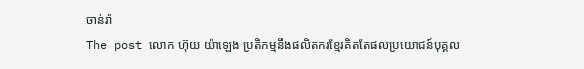ចាន់រ៉ា
The post លោក ហ៊ុយ យ៉ាឡេង ប្រតិកម្មនឹងផលិតករខ្មែរគិតតែផលប្រយោជន៍បុគ្គល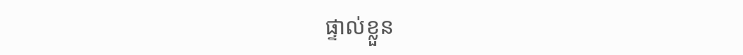ផ្ទាល់ខ្លួន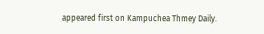appeared first on Kampuchea Thmey Daily.